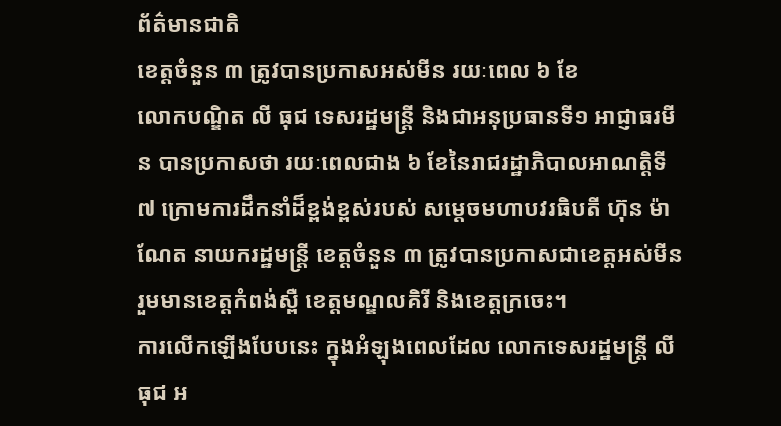ព័ត៌មានជាតិ
ខេត្តចំនួន ៣ ត្រូវបានប្រកាសអស់មីន រយៈពេល ៦ ខែ
លោកបណ្ឌិត លី ធុជ ទេសរដ្ឋមន្រ្តី និងជាអនុប្រធានទី១ អាជ្ញាធរមីន បានប្រកាសថា រយៈពេលជាង ៦ ខែនៃរាជរដ្ឋាភិបាលអាណត្តិទី៧ ក្រោមការដឹកនាំដ៏ខ្ពង់ខ្ពស់របស់ សម្តេចមហាបវរធិបតី ហ៊ុន ម៉ាណែត នាយករដ្ឋមន្រ្តី ខេត្តចំនួន ៣ ត្រូវបានប្រកាសជាខេត្តអស់មីន រួមមានខេត្តកំពង់ស្ពឺ ខេត្តមណ្ឌលគិរី និងខេត្តក្រចេះ។
ការលើកឡើងបែបនេះ ក្នុងអំឡុងពេលដែល លោកទេសរដ្ឋមន្រ្តី លី ធុជ អ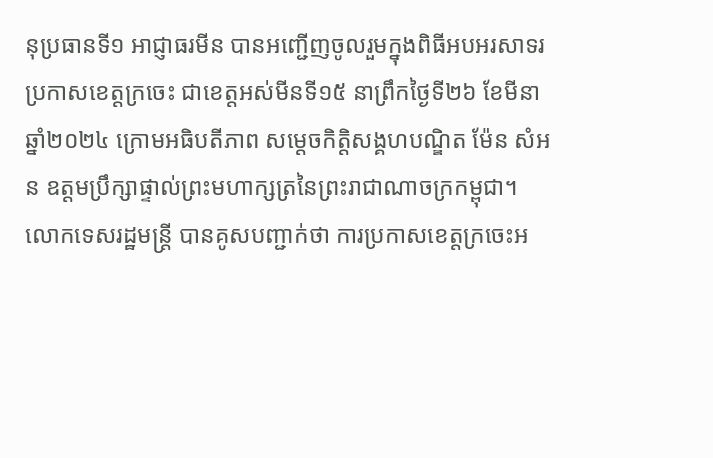នុប្រធានទី១ អាជ្ញាធរមីន បានអញ្ជើញចូលរួមក្នុងពិធីអបអរសាទរប្រកាសខេត្តក្រចេះ ជាខេត្តអស់មីនទី១៥ នាព្រឹកថ្ងៃទី២៦ ខែមីនា ឆ្នាំ២០២៤ ក្រោមអធិបតីភាព សម្តេចកិត្តិសង្គហបណ្ឌិត ម៉ែន សំអន ឧត្តមប្រឹក្សាផ្ទាល់ព្រះមហាក្សត្រនៃព្រះរាជាណាចក្រកម្ពុជា។
លោកទេសរដ្ឋមន្រ្តី បានគូសបញ្ជាក់ថា ការប្រកាសខេត្តក្រចេះអ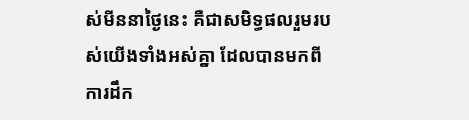ស់មីននាថ្ងៃនេះ គឺជាសមិទ្ធផលរួមរបស់យើងទាំងអស់គ្នា ដែលបានមកពីការដឹក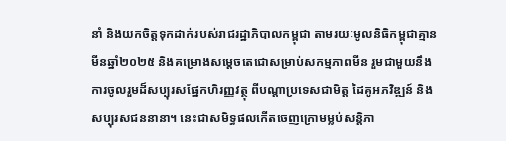នាំ និងយកចិត្តទុកដាក់របស់រាជរដ្ឋាភិបាលកម្ពុជា តាមរយៈមូលនិធិកម្ពុជាគ្មានមីនឆ្នាំ២០២៥ និងគម្រោងសម្តេចតេជោសម្រាប់សកម្មភាពមីន រួមជាមួយនឹងការចូលរួមដ៏សប្បុរសផ្នែកហិរញ្ញវត្ថុ ពីបណ្តាប្រទេសជាមិត្ត ដៃគូអភវិឌ្ឍន៍ និងសប្បុរសជននានា។ នេះជាសមិទ្ធផលកេីតចេញក្រោមម្លប់សន្តិភា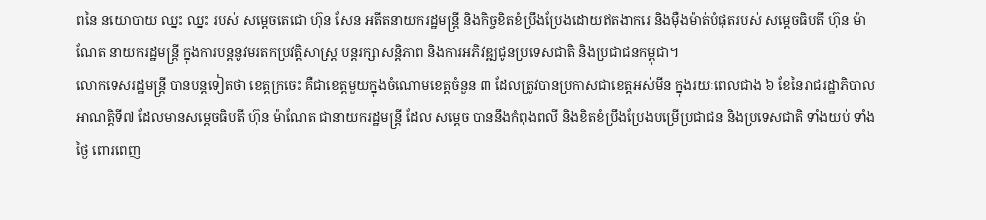ពនៃ នយោបាយ ឈ្នះ ឈ្នះ របស់ សម្តេចតេជោ ហ៊ុន សែន អតីតនាយករដ្ឋមន្រ្តី និងកិច្ចខិតខំប្រឹងប្រែងដោយឥតងាករេ និងម៉ឺងម៉ាត់បំផុតរបស់ សម្តេចធិបតី ហ៊ុន ម៉ាណែត នាយករដ្ឋមន្រ្តី ក្នុងការបន្តនូវមរតកប្រវត្តិសាស្រ្ត បន្តរក្សាសន្តិភាព និងការអភិវឌ្ឍជូនប្រទេសជាតិ និងប្រជាជនកម្ពុជា។
លោកទេសរដ្ឋមន្រ្តី បានបន្តទៀតថា ខេត្តក្រចេះ គឺជាខេត្តមួយក្នុងចំណោមខេត្តចំនួន ៣ ដែលត្រូវបានប្រកាសជាខេត្តអស់មីន ក្នុងរយៈពេលជាង ៦ ខែនៃរាជរដ្ឋាភិបាលអាណត្តិទី៧ ដែលមានសម្តេចធិបតី ហ៊ុន ម៉ាណែត ជានាយករដ្ឋមន្រ្តី ដែល សម្តេច បាននឹងកំពុងពលី និងខិតខំប្រឹងប្រែងបម្រើប្រជាជន និងប្រទេសជាតិ ទាំងយប់ ទាំងថ្ងៃ ពោរពេញ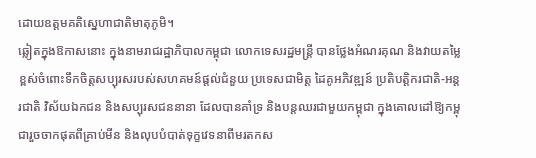ដោយឧត្តមគតិស្នេហាជាតិមាតុភូមិ។
ឆ្លៀតក្នុងឱកាសនោះ ក្នុងនាមរាជរដ្ឋាភិបាលកម្ពុជា លោកទេសរដ្ឋមន្រ្តី បានថ្លែងអំណរគុណ និងវាយតម្លៃខ្ពស់ចំពោះទឹកចិត្តសប្បុរសរបស់សហគមន៍ផ្តល់ជំនួយ ប្រទេសជាមិត្ត ដៃគូអភិវឌ្ឍន៍ ប្រតិបត្តិករជាតិ-អន្តរជាតិ វិស័យឯកជន និងសប្បុរសជននានា ដែលបានគាំទ្រ និងបន្តឈរជាមួយកម្ពុជា ក្នុងគោលដៅឱ្យកម្ពុជារួចចាកផុតពីគ្រាប់មីន និងលុបបំបាត់ទុក្ខវេទនាពីមរតកស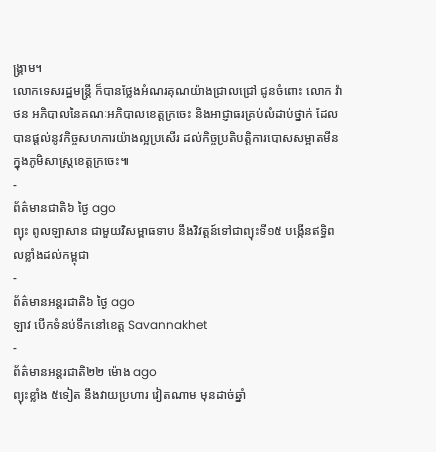ង្រ្គាម។
លោកទេសរដ្ឋមន្រ្តី ក៏បានថ្លែងអំណរគុណយ៉ាងជ្រាលជ្រៅ ជូនចំពោះ លោក វ៉ា ថន អភិបាលនៃគណៈអភិបាលខេត្តក្រចេះ និងអាជ្ញាធរគ្រប់លំដាប់ថ្នាក់ ដែលបានផ្តល់នូវកិច្ចសហការយ៉ាងល្អប្រសើរ ដល់កិច្ចប្រតិបត្តិការបោសសម្អាតមីន ក្នុងភូមិសាស្រ្តខេត្តក្រចេះ៕
-
ព័ត៌មានជាតិ៦ ថ្ងៃ ago
ព្យុះ ពូលឡាសាន ជាមួយវិសម្ពាធទាប នឹងវិវត្តន៍ទៅជាព្យុះទី១៥ បង្កើនឥទ្ធិពលខ្លាំងដល់កម្ពុជា
-
ព័ត៌មានអន្ដរជាតិ៦ ថ្ងៃ ago
ឡាវ បើកទំនប់ទឹកនៅខេត្ត Savannakhet
-
ព័ត៌មានអន្ដរជាតិ២២ ម៉ោង ago
ព្យុះខ្លាំង ៥ទៀត នឹងវាយប្រហារ វៀតណាម មុនដាច់ឆ្នាំ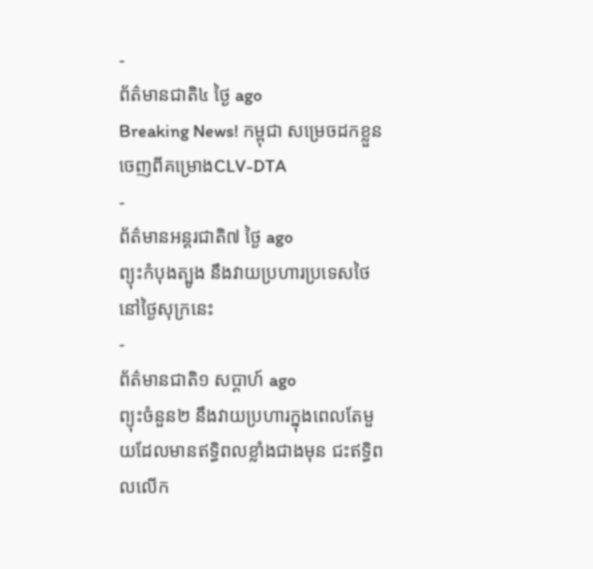-
ព័ត៌មានជាតិ៤ ថ្ងៃ ago
Breaking News! កម្ពុជា សម្រេចដកខ្លួនចេញពីគម្រោងCLV-DTA
-
ព័ត៌មានអន្ដរជាតិ៧ ថ្ងៃ ago
ព្យុះកំបុងត្បូង នឹងវាយប្រហារប្រទេសថៃ នៅថ្ងៃសុក្រនេះ
-
ព័ត៌មានជាតិ១ សប្តាហ៍ ago
ព្យុះចំនួន២ នឹងវាយប្រហារក្នុងពេលតែមួយដែលមានឥទ្ធិពលខ្លាំងជាងមុន ជះឥទ្ធិពលលើក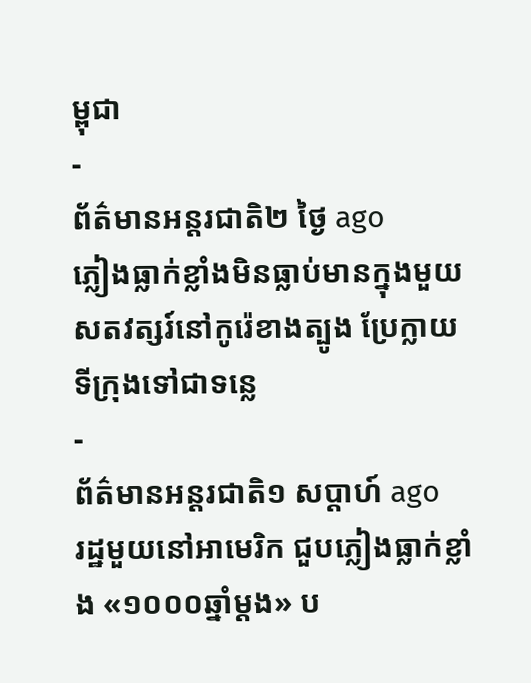ម្ពុជា
-
ព័ត៌មានអន្ដរជាតិ២ ថ្ងៃ ago
ភ្លៀងធ្លាក់ខ្លាំងមិនធ្លាប់មានក្នុងមួយសតវត្សរ៍នៅកូរ៉េខាងត្បូង ប្រែក្លាយទីក្រុងទៅជាទន្លេ
-
ព័ត៌មានអន្ដរជាតិ១ សប្តាហ៍ ago
រដ្ឋមួយនៅអាមេរិក ជួបភ្លៀងធ្លាក់ខ្លាំង «១០០០ឆ្នាំម្តង» ប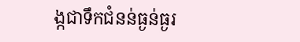ង្កជាទឹកជំនន់ធ្ងន់ធ្ងរ